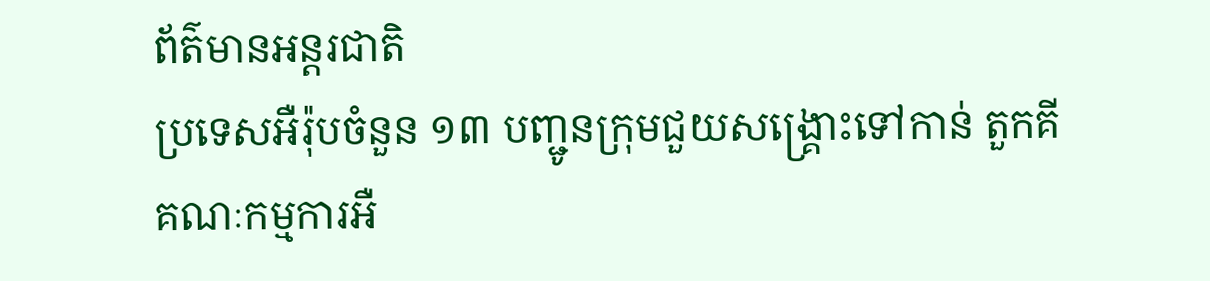ព័ត៌មានអន្ដរជាតិ
ប្រទេសអឺរ៉ុបចំនួន ១៣ បញ្ជូនក្រុមជួយសង្គ្រោះទៅកាន់ តួកគី
គណៈកម្មការអឺ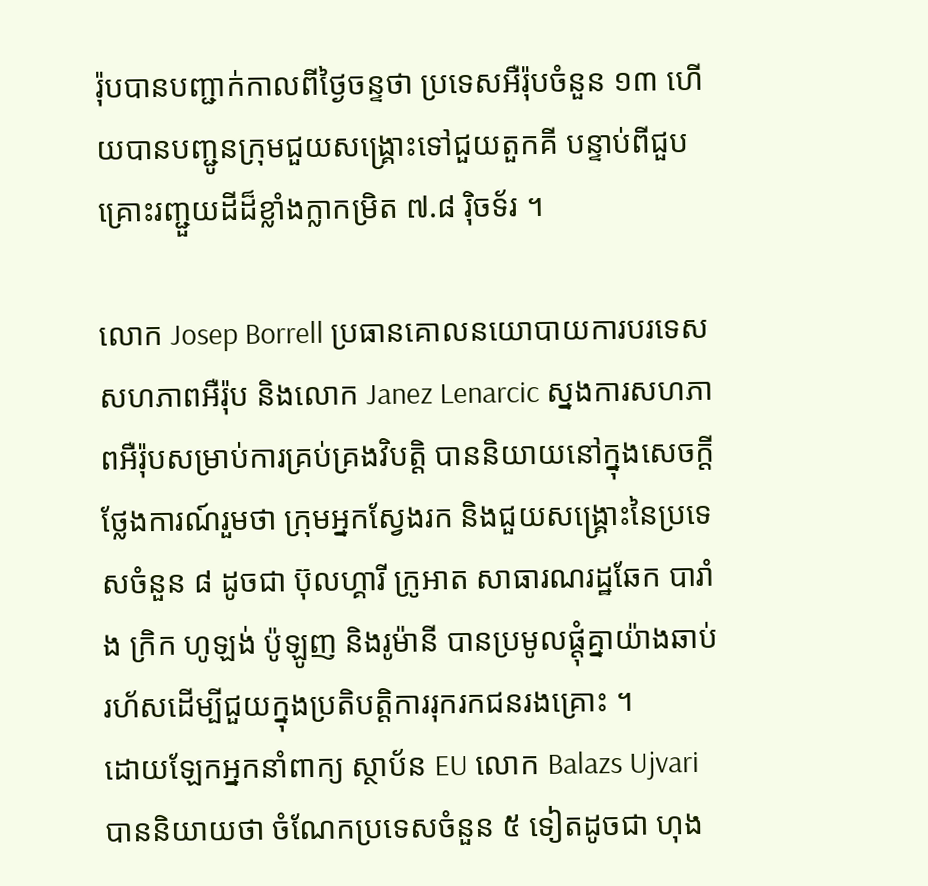រ៉ុបបានបញ្ជាក់កាលពីថ្ងៃចន្ទថា ប្រទេសអឺរ៉ុបចំនួន ១៣ ហើយបានបញ្ជូនក្រុមជួយសង្រ្គោះទៅជួយតួកគី បន្ទាប់ពីជួបគ្រោះរញ្ជួយដីដ៏ខ្លាំងក្លាកម្រិត ៧.៨ រ៉ិចទ័រ ។

លោក Josep Borrell ប្រធានគោលនយោបាយការបរទេសសហភាពអឺរ៉ុប និងលោក Janez Lenarcic ស្នងការសហភាពអឺរ៉ុបសម្រាប់ការគ្រប់គ្រងវិបត្តិ បាននិយាយនៅក្នុងសេចក្តីថ្លែងការណ៍រួមថា ក្រុមអ្នកស្វែងរក និងជួយសង្គ្រោះនៃប្រទេសចំនួន ៨ ដូចជា ប៊ុលហ្គារី ក្រូអាត សាធារណរដ្ឋឆែក បារាំង ក្រិក ហូឡង់ ប៉ូឡូញ និងរូម៉ានី បានប្រមូលផ្ដុំគ្នាយ៉ាងឆាប់រហ័សដើម្បីជួយក្នុងប្រតិបត្តិការរុករកជនរងគ្រោះ ។
ដោយឡែកអ្នកនាំពាក្យ ស្ថាប័ន EU លោក Balazs Ujvari បាននិយាយថា ចំណែកប្រទេសចំនួន ៥ ទៀតដូចជា ហុង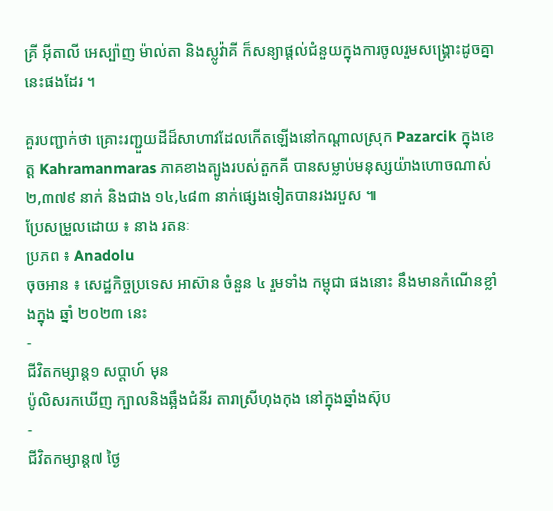គ្រី អ៊ីតាលី អេស្ប៉ាញ ម៉ាល់តា និងស្លូវ៉ាគី ក៏សន្យាផ្តល់ជំនួយក្នុងការចូលរួមសង្គ្រោះដូចគ្នានេះផងដែរ ។

គួរបញ្ជាក់ថា គ្រោះរញ្ជួយដីដ៏សាហាវដែលកើតឡើងនៅកណ្តាលស្រុក Pazarcik ក្នុងខេត្ត Kahramanmaras ភាគខាងត្បូងរបស់តួកគី បានសម្លាប់មនុស្សយ៉ាងហោចណាស់ ២,៣៧៩ នាក់ និងជាង ១៤,៤៨៣ នាក់ផ្សេងទៀតបានរងរបួស ៕
ប្រែសម្រួលដោយ ៖ នាង រតនៈ
ប្រភព ៖ Anadolu
ចុចអាន ៖ សេដ្ឋកិច្ចប្រទេស អាស៊ាន ចំនួន ៤ រួមទាំង កម្ពុជា ផងនោះ នឹងមានកំណើនខ្លាំងក្នុង ឆ្នាំ ២០២៣ នេះ
-
ជីវិតកម្សាន្ដ១ សប្តាហ៍ មុន
ប៉ូលិសរកឃើញ ក្បាលនិងឆ្អឹងជំនីរ តារាស្រីហុងកុង នៅក្នុងឆ្នាំងស៊ុប
-
ជីវិតកម្សាន្ដ៧ ថ្ងៃ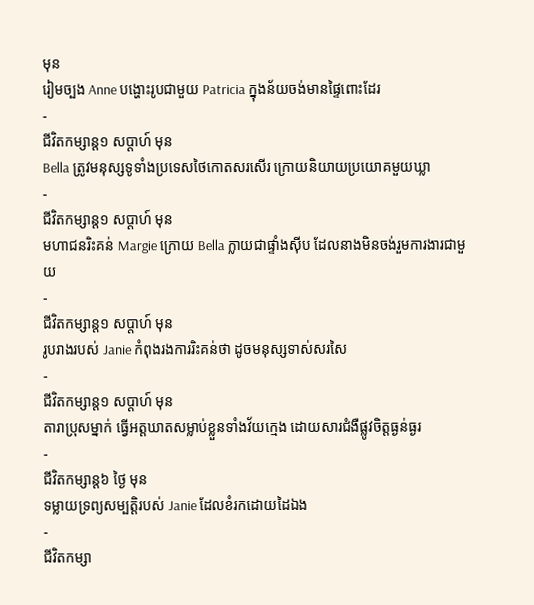មុន
រៀមច្បង Anne បង្ហោះរូបជាមួយ Patricia ក្នុងន័យចង់មានផ្ទៃពោះដែរ
-
ជីវិតកម្សាន្ដ១ សប្តាហ៍ មុន
Bella ត្រូវមនុស្សទូទាំងប្រទេសថៃកោតសរសើរ ក្រោយនិយាយប្រយោគមួយឃ្លា
-
ជីវិតកម្សាន្ដ១ សប្តាហ៍ មុន
មហាជនរិះគន់ Margie ក្រោយ Bella ក្លាយជាផ្ទាំងស៊ីប ដែលនាងមិនចង់រួមការងារជាមួយ
-
ជីវិតកម្សាន្ដ១ សប្តាហ៍ មុន
រូបរាងរបស់ Janie កំពុងរងការរិះគន់ថា ដូចមនុស្សទាស់សរសៃ
-
ជីវិតកម្សាន្ដ១ សប្តាហ៍ មុន
តារាប្រុសម្នាក់ ធ្វើអត្តឃាតសម្លាប់ខ្លួនទាំងវ័យក្មេង ដោយសារជំងឺផ្លូវចិត្តធ្ងន់ធ្ងរ
-
ជីវិតកម្សាន្ដ៦ ថ្ងៃ មុន
ទម្លាយទ្រព្យសម្បត្តិរបស់ Janie ដែលខំរកដោយដៃឯង
-
ជីវិតកម្សា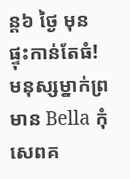ន្ដ៦ ថ្ងៃ មុន
ផ្ទុះកាន់តែធំ! មនុស្សម្នាក់ព្រមាន Bella កុំសេពគ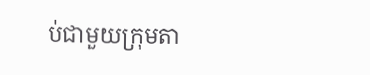ប់ជាមួយក្រុមតា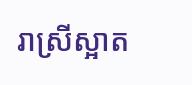រាស្រីស្អាត